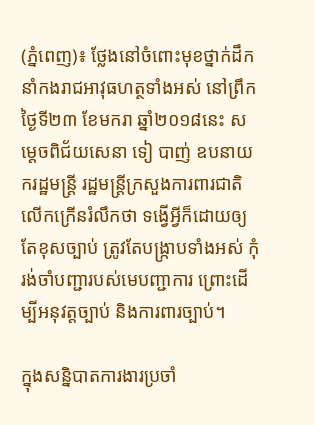(ភ្នំពេញ)៖ ថ្លែងនៅចំពោះមុខថ្នាក់ដឹកនាំកងរាជអាវុធហត្ថទាំងអស់ នៅព្រឹកថ្ងៃទី២៣ ខែមករា ឆ្នាំ២០១៨នេះ សម្ដេចពិជ័យសេនា ទៀ បាញ់ ឧបនាយករដ្ឋមន្ដ្រី រដ្ឋមន្ដ្រីក្រសួងការពារជាតិ លើកក្រើនរំលឹកថា ទង្វើអ្វីក៏ដោយឲ្យតែខុសច្បាប់ ត្រូវតែបង្ក្រាបទាំងអស់ កុំរង់ចាំបញ្ជារបស់មេបញ្ជាការ ព្រោះដើម្បីអនុវត្តច្បាប់ និងការពារច្បាប់។

ក្នុងសន្និបាតការងារប្រចាំ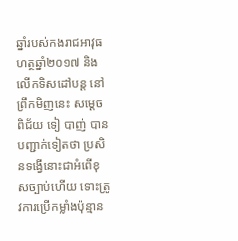ឆ្នាំរបស់កងរាជអាវុធហត្ថឆ្នាំ២០១៧ និងលើកទិសដៅបន្ដ នៅព្រឹកមិញនេះ សម្ដេចពិជ័យ ទៀ បាញ់ បានបញ្ជាក់ទៀតថា ប្រសិនទង្វើនោះជាអំពើខុសច្បាប់ហើយ ទោះត្រូវការប្រើកម្លាំងប៉ុន្មាន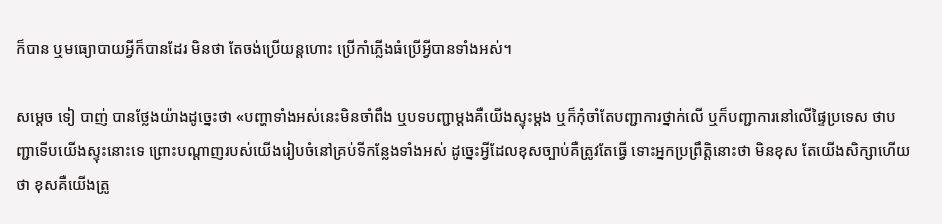ក៏បាន ឬមធ្យោបាយអ្វីក៏បានដែរ មិនថា តែចង់ប្រើយន្ដហោះ ប្រើកាំភ្លើងធំប្រើអ្វីបានទាំងអស់។

សម្ដេច ទៀ បាញ់ បានថ្លែងយ៉ាងដូច្នេះថា «បញ្ហាទាំងអស់នេះមិនចាំពឹង ឬបទបញ្ជាម្ដងគឺយើងស្ទុះម្ដង ឬក៏កុំចាំតែបញ្ជាការថ្នាក់លើ ឬក៏បញ្ជាការនៅលើផ្ទៃប្រទេស ថាបញ្ជាទើបយើងស្ទុះនោះទេ ព្រោះបណ្ដាញរបស់យើងរៀបចំនៅគ្រប់ទីកន្លែងទាំងអស់ ដូច្នេះអ្វីដែលខុសច្បាប់គឺត្រូវតែធ្វើ ទោះអ្នកប្រព្រឹត្តិនោះថា មិនខុស តែយើងសិក្សាហើយថា ខុសគឺយើងត្រូ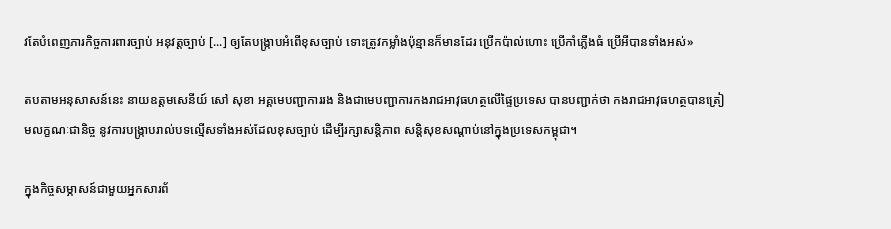វតែបំពេញភារកិច្ចការពារច្បាប់ អនុវត្តច្បាប់ [...] ឲ្យតែបង្ក្រាបអំពើខុសច្បាប់ ទោះត្រូវកម្លាំងប៉ុន្មានក៏មានដែរ ប្រើកប៉ាល់ហោះ ប្រើកាំភ្លើងធំ ប្រើអីបានទាំងអស់»

តបតាមអនុសាសន៍នេះ នាយឧត្តមសេនីយ៍ សៅ សុខា អគ្គមេបញ្ជាការរង និងជាមេបញ្ជាការកងរាជអាវុធហត្ថលើផ្ទៃប្រទេស បានបញ្ជាក់ថា កងរាជអាវុធហត្ថបានត្រៀមលក្ខណៈជានិច្ច នូវការបង្ក្រាបរាល់បទល្មើសទាំងអស់ដែលខុសច្បាប់ ដើម្បីរក្សាសន្ដិភាព សន្ដិសុខសណ្ដាប់នៅក្នុងប្រទេសកម្ពុជា។

ក្នុងកិច្ចសម្ភាសន៍ជាមួយអ្នកសារព័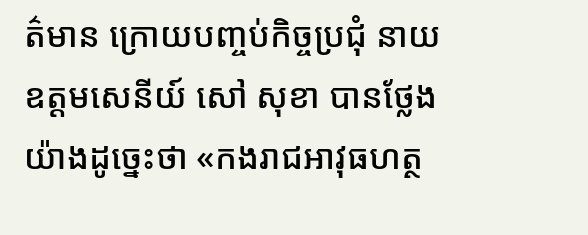ត៌មាន ក្រោយបញ្ចប់កិច្ចប្រជុំ នាយឧត្តមសេនីយ៍ សៅ សុខា បានថ្លែងយ៉ាងដូច្នេះថា «កងរាជអាវុធហត្ថ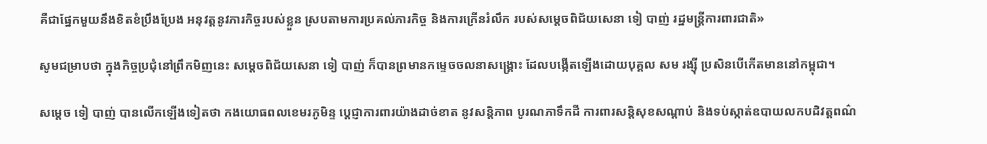គឺជាផ្នែកមួយនឹងខិតខំប្រឹងប្រែង អនុវត្តនូវភារកិច្ចរបស់ខ្លួន ស្របតាមការប្រគល់ភារកិច្ច និងការក្រើនរំលឹក របស់សម្ដេចពិជ័យសេនា ទៀ បាញ់ រដ្ឋមន្ដ្រីការពារជាតិ»

សូមជម្រាបថា ក្នុងកិច្ចប្រជុំនៅព្រឹកមិញនេះ សម្ដេចពិជ័យសេនា ទៀ បាញ់ ក៏បានព្រមានកម្ទេចចលនាសង្គ្រោះ ដែលបង្កើតឡើងដោយបុគ្គល សម រង្ស៊ី ប្រសិនបើកើតមាននៅកម្ពុជា។

សម្ដេច ទៀ បាញ់ បានលើកឡើងទៀតថា កងយោធពលខេមរភូមិន្ទ ប្ដេជ្ញាការពារយ៉ាងដាច់ខាត នូវសន្ដិភាព បូរណភាទឹកដី ការពារសន្ដិសុខសណ្ដាប់ និងទប់ស្កាត់ឧបាយលកបដិវត្តពណ៌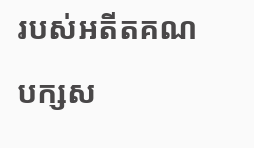របស់អតីតគណបក្សស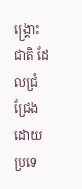ង្គ្រោះជាតិ ដែលជ្រំជ្រែងដោយប្រទេ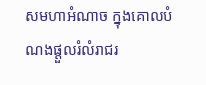សមហាអំណាច ក្នុងគោលបំណងផ្ដួលរំលំរាជរ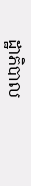ដ្ឋាភិបាល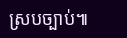ស្របច្បាប់៕